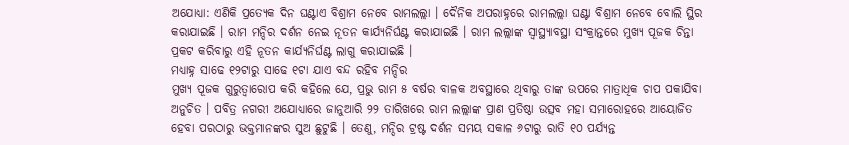ଅଯୋଧ୍ୟା: ଏଣିକି ପ୍ରତ୍ୟେକ ଦିନ ଘଣ୍ଟାଏ ବିଶ୍ରାମ ନେବେ ରାମଲଲ୍ଲା । ଦୈନିକ ଅପରାହ୍ନରେ ରାମଲଲ୍ଲା ଘଣ୍ଟା ବିଶ୍ରାମ ନେବେ ବୋଲି ସ୍ଥିର କରାଯାଇଛି । ରାମ ମନ୍ଦିର ଦର୍ଶନ ନେଇ ନୂତନ କାର୍ଯ୍ୟନିର୍ଘଣ୍ଟ କରାଯାଇଛି । ରାମ ଲଲ୍ଲାଙ୍କ ସ୍ୱାସ୍ଥ୍ୟାବସ୍ଥା ସଂକ୍ରାନ୍ତରେ ମୁଖ୍ୟ ପୂଜକ ଚିନ୍ତା ପ୍ରକଟ କରିବାରୁ ଏହି ନୂତନ କାର୍ଯ୍ୟନିର୍ଘଣ୍ଟ ଲାଗୁ କରାଯାଇଛି ।
ମଧ୍ୟାହ୍ନ ସାଢେ ୧୨ଟାରୁ ସାଢେ ୧ଟା ଯାଏ ବନ୍ଦ ରହିବ ମନ୍ଦିର
ମୁଖ୍ୟ ପୂଜକ ଗୁରୁତ୍ୱାରୋପ କରି କହିଲେ ଯେ, ପ୍ରଭୁ ରାମ ୫ ବର୍ଷର ବାଳକ ଅବସ୍ଥାରେ ଥିବାରୁ ତାଙ୍କ ଉପରେ ମାତ୍ରାଧିକ ଚାପ ପକାଯିବା ଅନୁଚିତ । ପବିତ୍ର ନଗରୀ ଅଯୋଧ୍ୟାରେ ଜାନୁଆରି ୨୨ ତାରିଖରେ ରାମ ଲଲ୍ଲାଙ୍କ ପ୍ରାଣ ପ୍ରତିଷ୍ଠା ଉତ୍ସବ ମହା ସମାରୋହରେ ଆୟୋଜିତ ହେବା ପରଠାରୁ ଭକ୍ତମାନଙ୍କର ସୁଅ ଛୁଟୁଛି । ତେଣୁ, ମନ୍ଦିର ଟ୍ରଷ୍ଟ ଦର୍ଶନ ସମୟ ସକାଳ ୬ଟାରୁ ରାତି ୧୦ ପର୍ଯ୍ୟନ୍ତ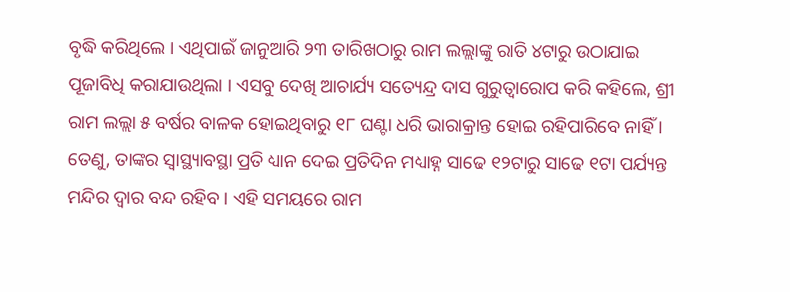ବୃଦ୍ଧି କରିଥିଲେ । ଏଥିପାଇଁ ଜାନୁଆରି ୨୩ ତାରିଖଠାରୁ ରାମ ଲଲ୍ଲାଙ୍କୁ ରାତି ୪ଟାରୁ ଉଠାଯାଇ ପୂଜାବିଧି କରାଯାଉଥିଲା । ଏସବୁ ଦେଖି ଆଚାର୍ଯ୍ୟ ସତ୍ୟେନ୍ଦ୍ର ଦାସ ଗୁରୁତ୍ୱାରୋପ କରି କହିଲେ, ଶ୍ରୀ ରାମ ଲଲ୍ଲା ୫ ବର୍ଷର ବାଳକ ହୋଇଥିବାରୁ ୧୮ ଘଣ୍ଟା ଧରି ଭାରାକ୍ରାନ୍ତ ହୋଇ ରହିପାରିବେ ନାହିଁ । ତେଣୁ, ତାଙ୍କର ସ୍ୱାସ୍ଥ୍ୟାବସ୍ଥା ପ୍ରତି ଧ୍ୟାନ ଦେଇ ପ୍ରତିଦିନ ମଧ୍ୟାହ୍ନ ସାଢେ ୧୨ଟାରୁ ସାଢେ ୧ଟା ପର୍ଯ୍ୟନ୍ତ ମନ୍ଦିର ଦ୍ୱାର ବନ୍ଦ ରହିବ । ଏହି ସମୟରେ ରାମ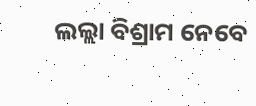ଲଲ୍ଲା ବିଶ୍ରାମ ନେବେ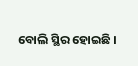ବୋଲି ସ୍ଥିର ହୋଇଛି ।